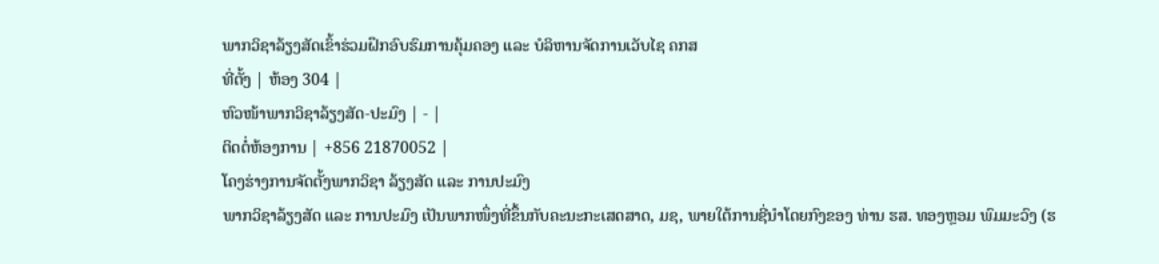ພາກວິຊາລ້ຽງສັດເຂົ້າຮ່ວມຝຶກອົບຮົມການຄຸ້ມຄອງ ແລະ ບໍລິຫານຈັດການເວັບໄຊ ຄກສ
ທີ່ຕັ້ງ | ຫ້ອງ 304 |
ຫົວໜ້າພາກວິຊາລ້ຽງສັດ-ປະມົງ | - |
ຕິດຕໍ່ຫ້ອງການ | +856 21870052 |
ໂຄງຮ່າງການຈັດຕັ້ງພາກວິຊາ ລ້ຽງສັດ ແລະ ການປະມົງ
ພາກວິຊາລ້ຽງສັດ ແລະ ການປະມົງ ເປັນພາກໜຶ່ງທີ່ຂຶ້ນກັບຄະນະກະເສດສາດ, ມຊ, ພາຍໃຕ້ການຊີ່ນຳໂດຍກົງຂອງ ທ່ານ ຮສ. ທອງຫຼອມ ພົມມະວົງ (ຮ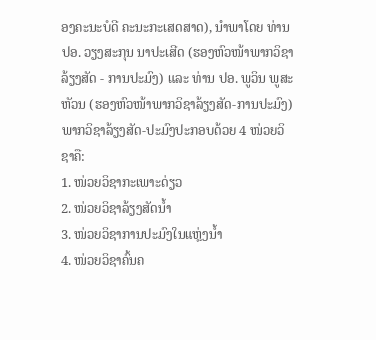ອງຄະນະບໍດີ ຄະນະກະເສດສາດ), ນຳພາໂດຍ ທ່ານ ປອ. ວຽງສະກຸນ ນາປະເສີດ (ຮອງຫົວໜ້າພາກວິຊາລ້ຽງສັດ - ການປະມົງ) ແລະ ທ່ານ ປອ. ພູວິນ ພູສະຫັວນ (ຮອງຫົວໜ້າພາກວິຊາລ້ຽງສັດ-ການປະມົງ) ພາກວິຊາລ້ຽງສັດ-ປະມົງປະກອບດ້ວຍ 4 ໜ່ວຍວິຊາຄື:
1. ໜ່ວຍວິຊາກະເພາະດ່ຽວ
2. ໜ່ວຍວິຊາລ້ຽງສັດນໍ້າ
3. ໜ່ວຍວິຊາການປະມົງໃນແຫຼ່ງນໍ້າ
4. ໜ່ວຍວິຊາຄົ້ນຄ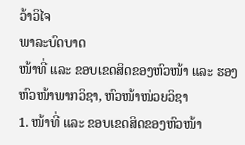ວ້າວິໄຈ
ພາລະບົດບາດ
ໜ້າທີ່ ແລະ ຂອບເຂດສິດຂອງຫົວໜ້າ ແລະ ຮອງຫົວໜ້າພາກວິຊາ, ຫົວໜ້າໜ່ວຍວິຊາ
1. ໜ້າທີ່ ແລະ ຂອບເຂດສິດຂອງຫົວໜ້າ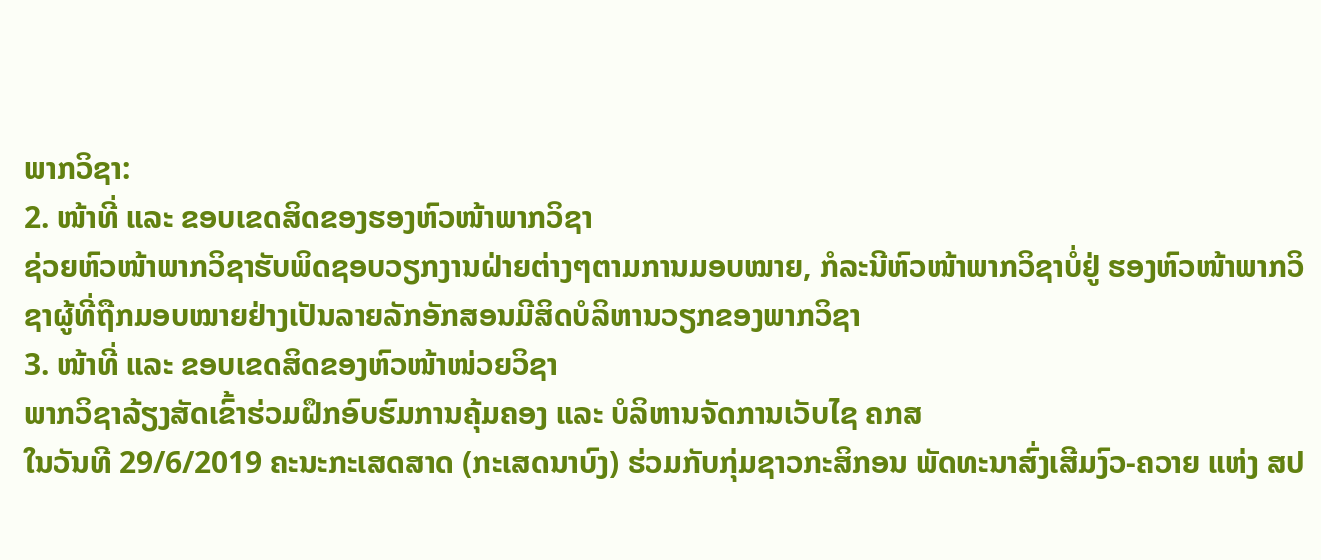ພາກວິຊາ:
2. ໜ້າທີ່ ແລະ ຂອບເຂດສິດຂອງຮອງຫົວໜ້າພາກວິຊາ
ຊ່ວຍຫົວໜ້າພາກວິຊາຮັບພິດຊອບວຽກງານຝ່າຍຕ່າງໆຕາມການມອບໝາຍ, ກໍລະນີຫົວໜ້າພາກວິຊາບໍ່ຢູ່ ຮອງຫົວໜ້າພາກວິຊາຜູ້ທີ່ຖືກມອບໝາຍຢ່າງເປັນລາຍລັກອັກສອນມີສິດບໍລິຫານວຽກຂອງພາກວິຊາ
3. ໜ້າທີ່ ແລະ ຂອບເຂດສິດຂອງຫົວໜ້າໜ່ວຍວິຊາ
ພາກວິຊາລ້ຽງສັດເຂົ້າຮ່ວມຝຶກອົບຮົມການຄຸ້ມຄອງ ແລະ ບໍລິຫານຈັດການເວັບໄຊ ຄກສ
ໃນວັນທີ 29/6/2019 ຄະນະກະເສດສາດ (ກະເສດນາບົງ) ຮ່ວມກັບກຸ່ມຊາວກະສິກອນ ພັດທະນາສົ່ງເສີມງົວ-ຄວາຍ ແຫ່ງ ສປ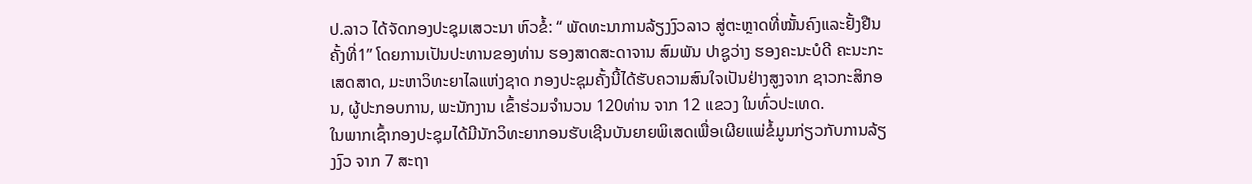ປ.ລາວ ໄດ້ຈັດກອງປະຊຸມເສວະນາ ຫົວຂໍ້: “ ພັດທະນາການລ້ຽງງົວລາວ ສູ່ຕະຫຼາດທີ່ໝັ້ນຄົງແລະຢັ້ງຢືນ ຄັ້ງທີ່1” ໂດຍການເປັນປະທານຂອງທ່ານ ຮອງສາດສະດາຈານ ສົມພັນ ປາຊູວ່າງ ຮອງຄະນະບໍດີ ຄະນະກະເສດສາດ, ມະຫາວິທະຍາໄລແຫ່ງຊາດ ກອງປະຊຸມຄັ້ງນີ້ໄດ້ຮັບຄວາມສົນໃຈເປັນຢ່າງສູງຈາກ ຊາວກະສິກອນ, ຜູ້ປະກອບການ, ພະນັກງານ ເຂົ້າຮ່ວມຈຳນວນ 120ທ່ານ ຈາກ 12 ແຂວງ ໃນທົ່ວປະເທດ.
ໃນພາກເຊົ້າກອງປະຊຸມໄດ້ມີນັກວິທະຍາກອນຮັບເຊີນບັນຍາຍພິເສດເພື່ອເຜີຍແພ່ຂໍ້ມູນກ່ຽວກັບການລ້ຽງງົວ ຈາກ 7 ສະຖາ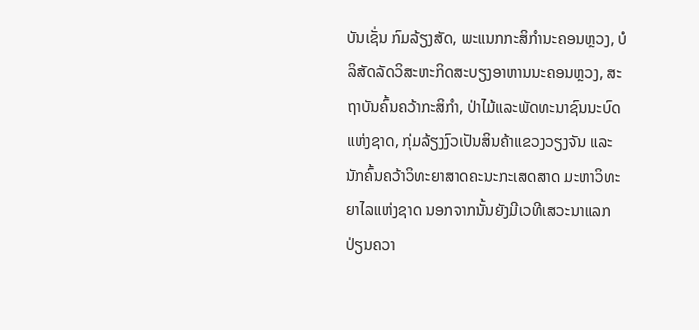ບັນເຊັ່ນ ກົມລ້ຽງສັດ, ພະແນກກະສິກຳນະຄອນຫຼວງ, ບໍລິສັດລັດວິສະຫະກິດສະບຽງອາຫານນະຄອນຫຼວງ, ສະຖາບັນຄົ້ນຄວ້າກະສິກຳ, ປ່າໄມ້ແລະພັດທະນາຊົນນະບົດແຫ່ງຊາດ, ກຸ່ມລ້ຽງງົວເປັນສິນຄ້າແຂວງວຽງຈັນ ແລະ ນັກຄົ້ນຄວ້າວິທະຍາສາດຄະນະກະເສດສາດ ມະຫາວິທະຍາໄລແຫ່ງຊາດ ນອກຈາກນັ້ນຍັງມີເວທີເສວະນາແລກປ່ຽນຄວາ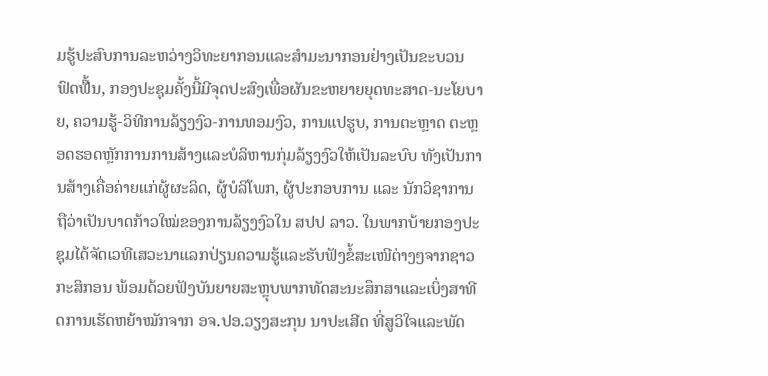ມຮູ້ປະສົບການລະຫວ່າງວິທະຍາກອນແລະສຳມະນາກອນຢ່າງເປັນຂະບວນຟົດຟ໊້ນ, ກອງປະຊຸມຄັ້ງນີ້ມີຈຸດປະສົງເພື່ອຜັນຂະຫຍາຍຍຸດທະສາດ-ນະໂຍບາຍ, ຄວາມຮູ້-ວິທີການລ້ຽງງົວ-ການທອມງົວ, ການແປຮູບ, ການຕະຫຼາດ ຕະຫຼອດຮອດຫຼັກການການສ້າງແລະບໍລິຫານກຸ່ມລ້ຽງງົວໃຫ້ເປັນລະບົບ ທັງເປັນການສ້າງເຄື່ອຄ່າຍແກ່ຜູ້ຜະລິດ, ຜູ້ບໍລິໂພກ, ຜູ້ປະກອບການ ແລະ ນັກວິຊາການ ຖືວ່າເປັນບາດກ້າວໃໝ່ຂອງການລ້ຽງງົວໃນ ສປປ ລາວ. ໃນພາກບ້າຍກອງປະຊຸມໄດ້ຈັດເວທີເສວະນາແລກປ່ຽນຄວາມຮູ້ແລະຮັບຟັງຂໍ້ສະເໜີຕ່າງໆຈາກຊາວກະສິກອນ ພ້ອມດ້ວຍຟັງບັນຍາຍສະຫຼຸບພາກທັດສະນະສຶກສາແລະເບິ່ງສາທີດການເຮັດຫຍ້າໝັກຈາກ ອຈ.ປອ.ວຽງສະກຸນ ນາປະເສີດ ທີ່ສູວິໃຈແລະພັດ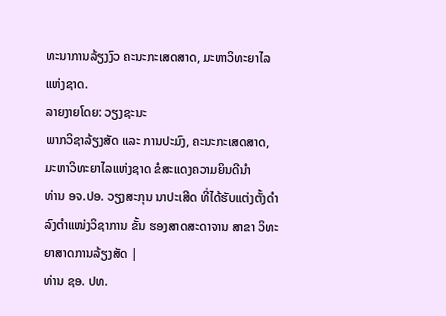ທະນາການລ້ຽງງົວ ຄະນະກະເສດສາດ, ມະຫາວິທະຍາໄລແຫ່ງຊາດ.
ລາຍງາຍໂດຍ: ວຽງຊະນະ
ພາກວິຊາລ້ຽງສັດ ແລະ ການປະມົງ, ຄະນະກະເສດສາດ, ມະຫາວິທະຍາໄລແຫ່ງຊາດ ຂໍສະແດງຄວາມຍິນດີນຳ
ທ່ານ ອຈ.ປອ. ວຽງສະກຸນ ນາປະເສີດ ທີ່ໄດ້ຮັບແຕ່ງຕັ້ງດຳລົງຕຳແໜ່ງວິຊາການ ຂັ້ນ ຮອງສາດສະດາຈານ ສາຂາ ວິທະຍາສາດການລ້ຽງສັດ |
ທ່ານ ຊອ. ປທ.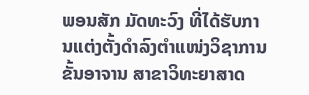ພອນສັກ ມັດທະວົງ ທີ່ໄດ້ຮັບການແຕ່ງຕັ້ງດຳລົງຕຳແໜ່ງວິຊາການ ຂັ້ນອາຈານ ສາຂາວິທະຍາສາດ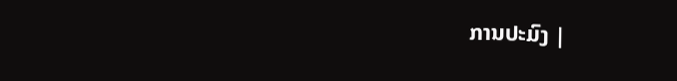ການປະມົງ |